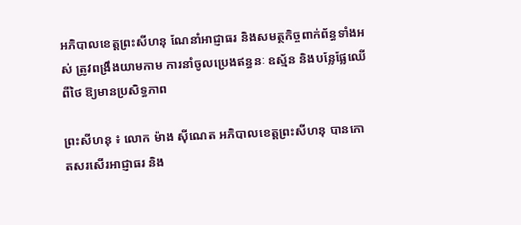អភិបាលខេត្តព្រះសីហនុ ណែនាំអាជ្ញាធរ និងសមត្ថកិច្ចពាក់ព័ន្ធទាំងអស់ ត្រូវពង្រឹងយាមកាម ការនាំចូលប្រេងឥន្ធនៈ ឧស្ម័ន និងបន្លែផ្លែឈើពីថៃ ឱ្យមានប្រសិទ្ធភាព

ព្រះសីហនុ ៖ លោក ម៉ាង ស៊ីណេត អភិបាលខេត្តព្រះសីហនុ បានកោតសរសើរអាជ្ញាធរ និង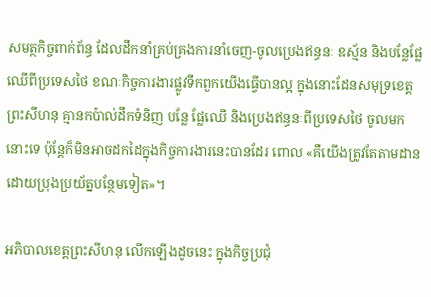សមត្ថកិច្ចពាក់ព័ន្ធ ដែលដឹកនាំគ្រប់គ្រងការនាំចេញ-ចូលប្រេងឥន្ធនៈ ឧស្ម័ន និងបន្លែផ្លែឈើពីប្រទេសថៃ ខណៈកិច្ចការងារផ្លូវទឹកពួកយើងធ្វើបានល្អ ក្នុងនោះដែនសមុទ្រខេត្តព្រះសីហនុ គ្មានកប៉ាល់ដឹកទំនិញ បន្លែ ផ្លែឈើ និងប្រេងឥន្ធនៈពីប្រទេសថៃ ចូលមកនោះទេ ប៉ុន្តែក៏មិនអាចដកដៃក្នុងកិច្ចការងារនេះបានដែរ ពោល «គឺយើងត្រូវតែតាមដានដោយប្រុងប្រយ័ត្នបន្ថែមទៀត»។

អភិបាលខេត្តព្រះសីហនុ លើកឡើងដូចនេះ ក្នុងកិច្ចប្រជុំ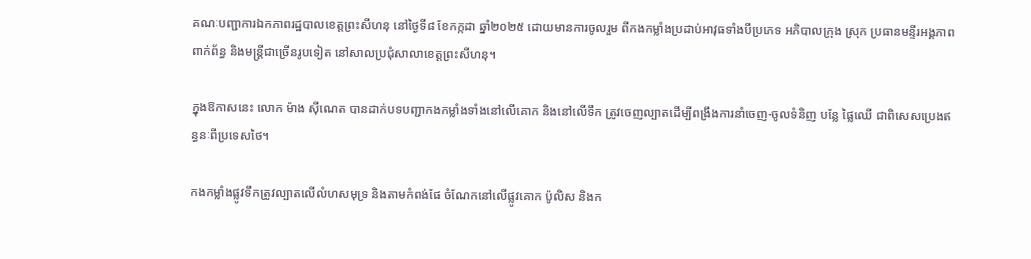គណៈបញ្ជាការឯកភាពរដ្ឋបាលខេត្តព្រះសីហនុ នៅថ្ងៃទី៨ ខែកក្កដា ឆ្នាំ២០២៥ ដោយមានការចូលរួម ពីកងកម្លាំងប្រដាប់អាវុធទាំងបីប្រភេទ អភិបាលក្រុង ស្រុក ប្រធានមន្ទីរអង្គភាពពាក់ព័ន្ធ និងមន្ត្រីជាច្រើនរូបទៀត នៅសាលប្រជុំសាលាខេត្តព្រះសីហនុ។

ក្នុងឱកាសនេះ លោក ម៉ាង ស៊ីណេត បានដាក់បទបញ្ជាកងកម្លាំងទាំងនៅលើគោក និងនៅលើទឹក ត្រូវចេញល្បាតដើម្បីពង្រឹងការនាំចេញ-ចូលទំនិញ បន្លែ ផ្លៃឈើ ជាពិសេសប្រេងឥន្ធនៈពីប្រទេសថៃ។

កងកម្លាំងផ្លូវទឹកត្រូវល្បាតលើលំហសមុទ្រ និងតាមកំពង់ផែ ចំណែកនៅលើផ្លូវគោក ប៉ូលិស និងក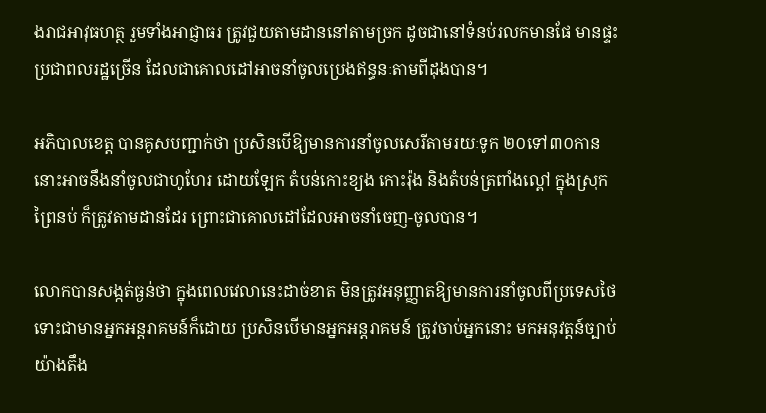ងរាជអាវុធហត្ថ រួមទាំងអាជ្ញាធរ ត្រូវជួយតាមដាននៅតាមច្រក ដូចជានៅទំនប់រលកមានផែ មានផ្ទះប្រជាពលរដ្ឋច្រើន ដែលជាគោលដៅអាចនាំចូលប្រេងឥន្ធនៈតាមពីដុងបាន។

អភិបាលខេត្ត បានគូសបញ្ជាក់ថា ប្រសិនបើឱ្យមានការនាំចូលសេរីតាមរយៈទូក ២០ទៅ៣០កាន នោះអាចនឹងនាំចូលជាហូហែរ ដោយឡែក តំបន់កោះខ្យង កោះរ៉ុង និងតំបន់ត្រពាំងល្ពៅ ក្នុងស្រុកព្រៃនប់ ក៏ត្រូវតាមដានដែរ ព្រោះជាគោលដៅដែលអាចនាំចេញ-ចូលបាន។

លោកបានសង្កត់ធ្ងន់ថា ក្នុងពេលវេលានេះដាច់ខាត មិនត្រូវអនុញ្ញាតឱ្យមានការនាំចូលពីប្រទេសថៃ ទោះជាមានអ្នកអន្តរាគមន៍ក៏ដោយ ប្រសិនបើមានអ្នកអន្តរាគមន៍ ត្រូវចាប់អ្នកនោះ មកអនុវត្តន៍ច្បាប់យ៉ាងតឹង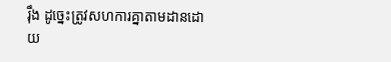រ៉ឹង ដូច្នេះត្រូវសហការគ្នាតាមដានដោយ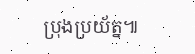ប្រុងប្រយ័ត្ន៕